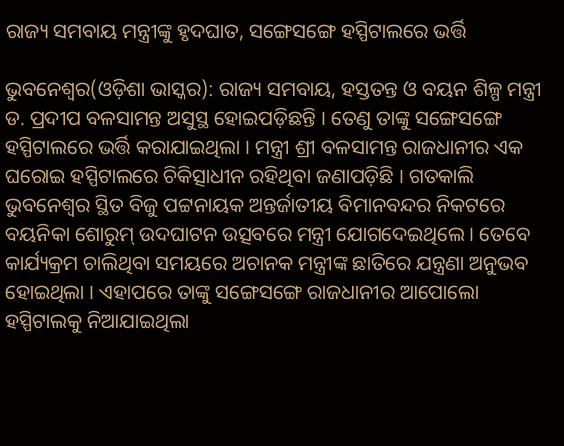ରାଜ୍ୟ ସମବାୟ ମନ୍ତ୍ରୀଙ୍କୁ ହୃଦଘାତ, ସଙ୍ଗେସଙ୍ଗେ ହସ୍ପିଟାଲରେ ଭର୍ତ୍ତି

ଭୁବନେଶ୍ୱର(ଓଡ଼ିଶା ଭାସ୍କର): ରାଜ୍ୟ ସମବାୟ, ହସ୍ତତନ୍ତ ଓ ବୟନ ଶିଳ୍ପ ମନ୍ତ୍ରୀ ଡ. ପ୍ରଦୀପ ବଳସାମନ୍ତ ଅସୁସ୍ଥ ହୋଇପଡ଼ିଛନ୍ତି । ତେଣୁ ତାଙ୍କୁ ସଙ୍ଗେସଙ୍ଗେ ହସ୍ପିଟାଲରେ ଭର୍ତ୍ତି କରାଯାଇଥିଲା । ମନ୍ତ୍ରୀ ଶ୍ରୀ ବଳସାମନ୍ତ ରାଜଧାନୀର ଏକ ଘରୋଇ ହସ୍ପିଟାଲରେ ଚିକିତ୍ସାଧୀନ ରହିଥିବା ଜଣାପଡ଼ିଛି । ଗତକାଲି ଭୁବନେଶ୍ୱର ସ୍ଥିତ ବିଜୁ ପଟ୍ଟନାୟକ ଅନ୍ତର୍ଜାତୀୟ ବିମାନବନ୍ଦର ନିକଟରେ ବୟନିକା ଶୋରୁମ୍ ଉଦଘାଟନ ଉତ୍ସବରେ ମନ୍ତ୍ରୀ ଯୋଗଦେଇଥିଲେ । ତେବେ କାର୍ଯ୍ୟକ୍ରମ ଚାଲିଥିବା ସମୟରେ ଅଚାନକ ମନ୍ତ୍ରୀଙ୍କ ଛାତିରେ ଯନ୍ତ୍ରଣା ଅନୁଭବ ହୋଇଥିଲା । ଏହାପରେ ତାଙ୍କୁ ସଙ୍ଗେସଙ୍ଗେ ରାଜଧାନୀର ଆପୋଲୋ ହସ୍ପିଟାଲକୁ ନିଆଯାଇଥିଲା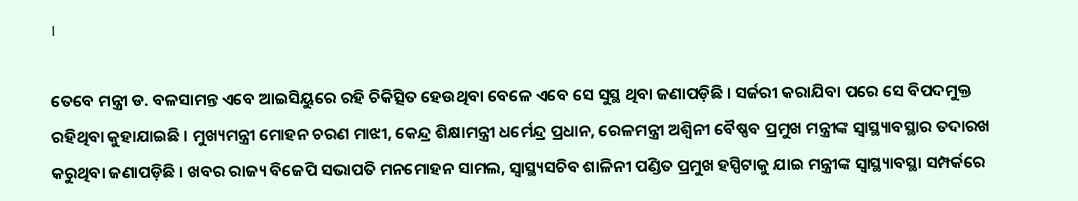।

ତେବେ ମନ୍ତ୍ରୀ ଡ. ବଳସାମନ୍ତ ଏବେ ଆଇସିୟୁରେ ରହି ଚିକିତ୍ସିତ ହେଉଥିବା ବେଳେ ଏବେ ସେ ସୁସ୍ଥ ଥିବା ଜଣାପଡ଼ିଛି । ସର୍ଜରୀ କରାଯିବା ପରେ ସେ ବିପଦମୁକ୍ତ ରହିଥିବା କୁହାଯାଇଛି । ମୁଖ୍ୟମନ୍ତ୍ରୀ ମୋହନ ଚରଣ ମାଝୀ, କେନ୍ଦ୍ର ଶିକ୍ଷାମନ୍ତ୍ରୀ ଧର୍ମେନ୍ଦ୍ର ପ୍ରଧାନ, ରେଳମନ୍ତ୍ରୀ ଅଶ୍ୱିନୀ ବୈଷ୍ଣବ ପ୍ରମୁଖ ମନ୍ତ୍ରୀଙ୍କ ସ୍ୱାସ୍ଥ୍ୟାବସ୍ଥାର ତଦାରଖ କରୁଥିବା ଜଣାପଡ଼ିଛି । ଖବର ରାଜ୍ୟ ବିଜେପି ସଭାପତି ମନମୋହନ ସାମଲ, ସ୍ୱାସ୍ଥ୍ୟସଚିବ ଶାଳିନୀ ପଣ୍ଡିତ ପ୍ରମୁଖ ହସ୍ପିଟାକୁ ଯାଇ ମନ୍ତ୍ରୀଙ୍କ ସ୍ୱାସ୍ଥ୍ୟାବସ୍ଥା ସମ୍ପର୍କରେ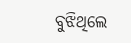ବୁଝିଥିଲେ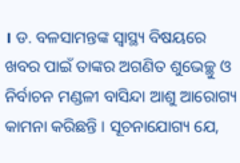। ଡ. ବଳସାମନ୍ତଙ୍କ ସ୍ୱାସ୍ଥ୍ୟ ବିଷୟରେ ଖବର ପାଇଁ ତାଙ୍କର ଅଗଣିତ ଶୁଭେଚ୍ଛୁ ଓ ନିର୍ବାଚନ ମଣ୍ଡଳୀ ବାସିନ୍ଦା ଆଶୁ ଆରୋଗ୍ୟ କାମନା କରିଛନ୍ତି । ସୂଚନାଯୋଗ୍ୟ ଯେ,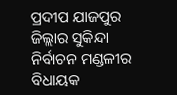ପ୍ରଦୀପ ଯାଜପୁର ଜିଲ୍ଲାର ସୁକିନ୍ଦା ନିର୍ବାଚନ ମଣ୍ଡଳୀର ବିଧାୟକ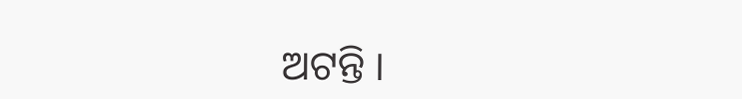ଅଟନ୍ତି ।